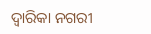ଦ୍ୱାରିକା ନଗରୀ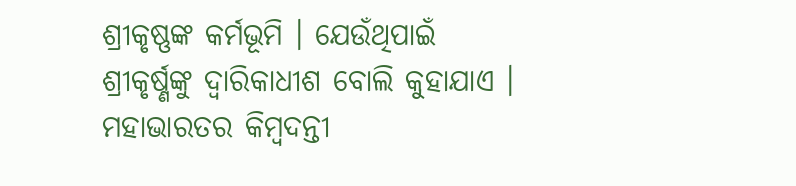ଶ୍ରୀକୃଷ୍ଣଙ୍କ କର୍ମଭୂମି । ଯେଉଁଥିପାଇଁ ଶ୍ରୀକୃର୍ଷ୍ଣଙ୍କୁ ଦ୍ୱାରିକାଧୀଶ ବୋଲି କୁହାଯାଏ । ମହାଭାରତର କିମ୍ବଦନ୍ତୀ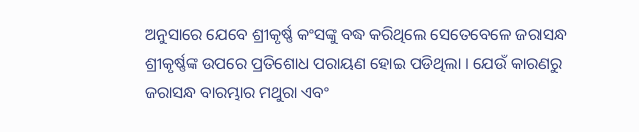ଅନୁସାରେ ଯେବେ ଶ୍ରୀକୃର୍ଷ୍ଣ କଂସଙ୍କୁ ବଦ୍ଧ କରିଥିଲେ ସେତେବେଳେ ଜରାସନ୍ଧ ଶ୍ରୀକୃର୍ଷ୍ଣଙ୍କ ଉପରେ ପ୍ରତିଶୋଧ ପରାୟଣ ହୋଇ ପଡିଥିଲା । ଯେଉଁ କାରଣରୁ ଜରାସନ୍ଧ ବାରମ୍ଭାର ମଥୁରା ଏବଂ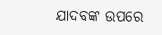ଯାଦବଙ୍କ ଉପରେ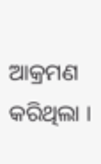ଆକ୍ରମଣ କରିଥିଲା ।